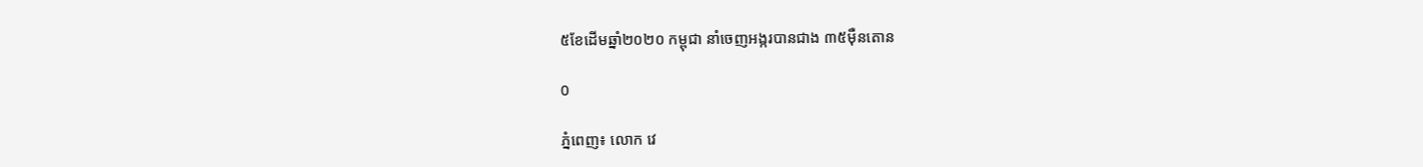៥ខែដើមឆ្នាំ២០២០ កម្ពុជា នាំចេញអង្ករបានជាង ៣៥ម៉ឺនតោន

0

ភ្នំពេញ៖ លោក វេ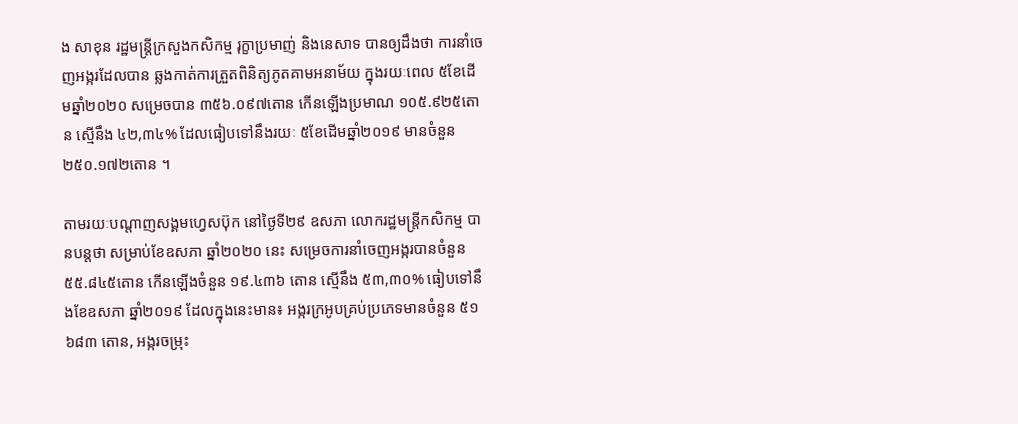ង សាខុន រដ្ឋមន្ត្រីក្រសួងកសិកម្ម រុក្ខាប្រមាញ់ និងនេសាទ បានឲ្យដឹងថា ការនាំចេញអង្ករដែលបាន ឆ្លងកាត់ការត្រួតពិនិត្យភូតគាមអនាម័យ ក្នុងរយៈពេល ៥ខែដើមឆ្នាំ២០២០ សម្រេចបាន ៣៥៦.០៩៧តោន កើនឡើងប្រមាណ ១០៥.៩២៥តោន ស្មើនឹង ៤២,៣៤% ដែលធៀបទៅនឹងរយៈ ៥ខែដើមឆ្នាំ២០១៩ មានចំនួន ២៥០.១៧២តោន ។

តាមរយៈបណ្ដាញសង្គមហ្វេសប៊ុក នៅថ្ងៃទី២៩ ឧសភា លោករដ្ឋមន្ត្រីកសិកម្ម បានបន្តថា សម្រាប់ខែឧសភា ឆ្នាំ២០២០ នេះ សម្រេចការនាំចេញអង្ករបានចំនួន ៥៥.៨៤៥តោន កើនឡើងចំនួន ១៩.៤៣៦ តោន ស្មើនឹង ៥៣,៣០% ធៀបទៅនឹងខែឧសភា ឆ្នាំ២០១៩ ដែលក្នុងនេះមាន៖ អង្ករក្រអូបគ្រប់ប្រភេទមានចំនួន ៥១ ៦៨៣ តោន, អង្ករចម្រុះ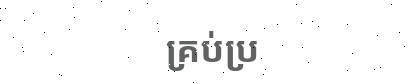គ្រប់ប្រ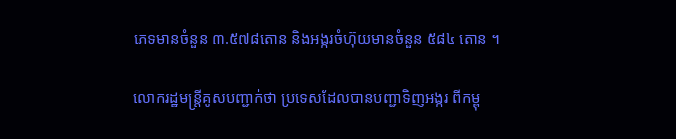ភេទមានចំនួន ៣.៥៧៨តោន និងអង្ករចំហ៊ុយមានចំនួន ៥៨៤ តោន ។

លោករដ្ឋមន្ត្រីគូសបញ្ជាក់ថា ប្រទេសដែលបានបញ្ជាទិញអង្ករ ពីកម្ពុ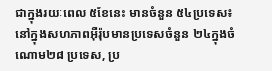ជាក្នុងរយៈពេល ៥ខែនេះ មានចំនួន ៥៤ប្រទេស៖ នៅក្នុងសហភាពអ៊ឺរ៉ុបមានប្រទេសចំនួន ២៤ក្នុងចំណោម២៨ ប្រទេស, ប្រ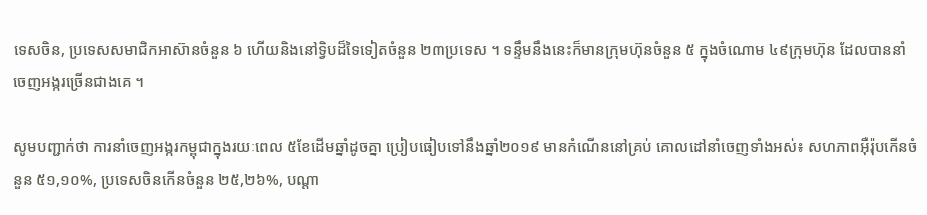ទេសចិន, ប្រទេសសមាជិកអាស៊ានចំនួន ៦ ហើយនិងនៅទ្វិបដ៏ទៃទៀតចំនួន ២៣ប្រទេស ។ ទន្ទឹមនឹងនេះក៏មានក្រុមហ៊ុនចំនួន ៥ ក្នុងចំណោម ៤៩ក្រុមហ៊ុន ដែលបាននាំចេញអង្ករច្រើនជាងគេ ។

សូមបញ្ជាក់ថា ការនាំចេញអង្ករកម្ពុជាក្នុងរយៈពេល ៥ខែដើមឆ្នាំដូចគ្នា ប្រៀបធៀបទៅនឹងឆ្នាំ២០១៩ មានកំណើននៅគ្រប់ គោលដៅនាំចេញទាំងអស់៖ សហភាពអ៊ឺរ៉ុបកើនចំនួន ៥១,១០%, ប្រទេសចិនកើនចំនួន ២៥,២៦%, បណ្តា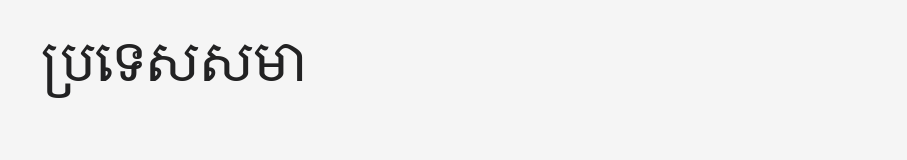ប្រទេសសមា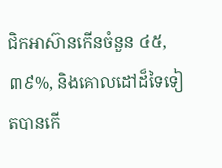ជិកអាស៊ានកើនចំនួន ៤៥,៣៩%, និងគោលដៅដ៏ទៃទៀតបានកើ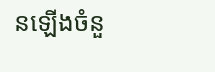នឡើងចំនួ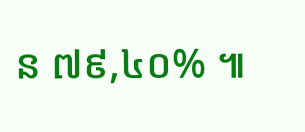ន ៧៩,៤០% ៕